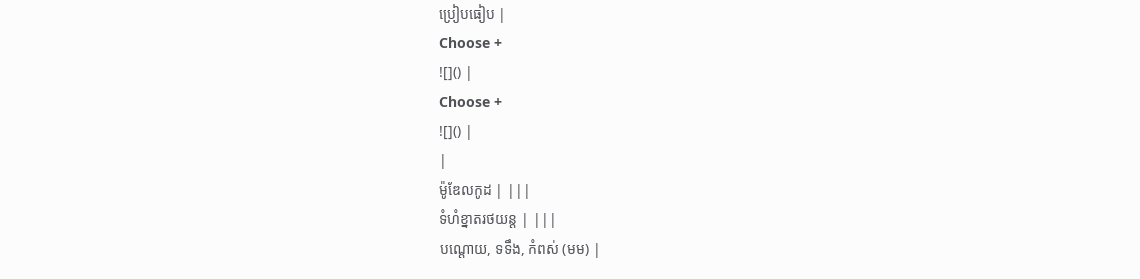ប្រៀបធៀប |
Choose +
![]() |
Choose +
![]() |
|
ម៉ូឌែលកូដ | |||
ទំហំខ្នាតរថយន្ត | |||
បណ្តោយ, ទទឹង, កំពស់ (មម) |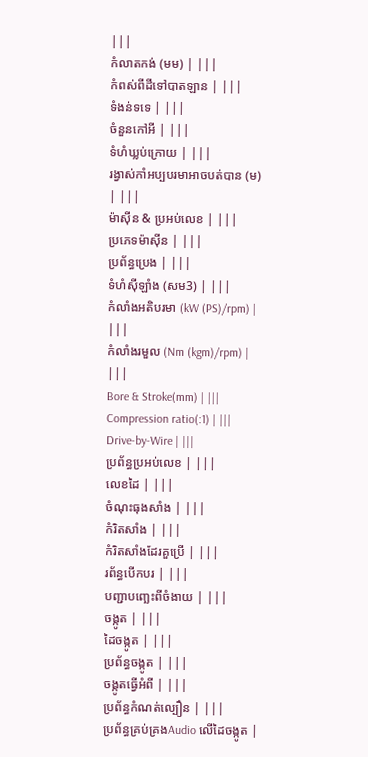|||
កំលាតកង់ (មម) | |||
កំពស់ពីដីទៅបាតឡាន | |||
ទំងន់ទទេ | |||
ចំនួនកៅអី | |||
ទំហំឃ្លប់ក្រោយ | |||
រង្វាស់កាំអប្បបរមាអាចបត់បាន (ម) | |||
ម៉ាស៊ីន & ប្រអប់លេខ | |||
ប្រភេទម៉ាស៊ីន | |||
ប្រព័ន្ធប្រេង | |||
ទំហំស៊ីឡាំង (សម3) | |||
កំលាំងអតិបរមា (kW (PS)/rpm) | |||
កំលាំងរមួល (Nm (kgm)/rpm) | |||
Bore & Stroke(mm) | |||
Compression ratio(:1) | |||
Drive-by-Wire | |||
ប្រព័ន្ធប្រអប់លេខ | |||
លេខដៃ | |||
ចំណុះធុងសាំង | |||
កំរិតសាំង | |||
កំរិតសាំងដែរគួប្រើ | |||
រព័ន្ធបើកបរ | |||
បញ្ជាបញ្ឆេះពីចំងាយ | |||
ចង្កូត | |||
ដៃចង្កូត | |||
ប្រព័ន្ធចង្កូត | |||
ចង្កូតធ្វើអំពី | |||
ប្រព័ន្ធកំណត់ល្បឿន | |||
ប្រព័ន្ធគ្រប់គ្រងAudio លើដៃចង្កូត |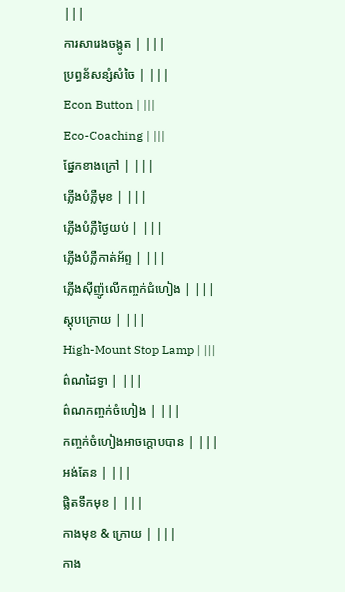|||
ការសារេងចង្កូត | |||
ប្រព្ធន័សន្សំសំចៃ | |||
Econ Button | |||
Eco-Coaching | |||
ផ្នែកខាងក្រៅ | |||
ភ្លើងបំភ្លឺមុខ | |||
ភ្លើងបំភ្លឺថ្ងៃយប់ | |||
ភ្លើងបំភ្លឺកាត់អ័ព្ទ | |||
ភ្លើងស៊ីញ៉ូលើកញ្ចក់ជំហៀង | |||
ស្តុបក្រោយ | |||
High-Mount Stop Lamp | |||
ព៌ណដៃទ្វា | |||
ព៌ណកញ្ចក់ចំហៀង | |||
កញ្ចក់ចំហៀងអាចក្តោបបាន | |||
អង់តែន | |||
ផ្លិតទឹកមុខ | |||
កាងមុខ & ក្រោយ | |||
កាង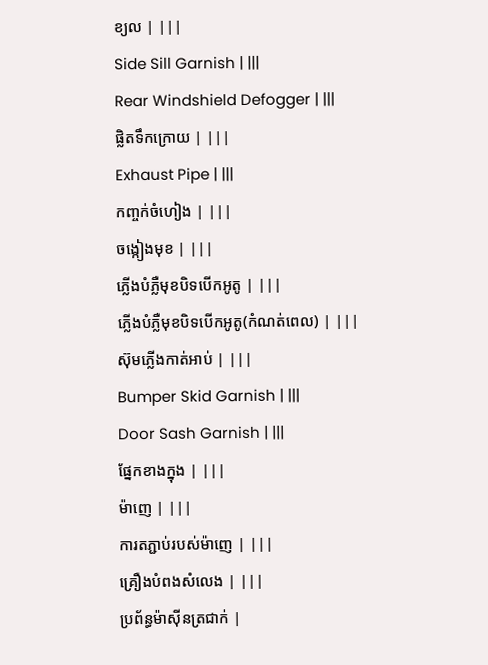ខ្យល | |||
Side Sill Garnish | |||
Rear Windshield Defogger | |||
ផ្លិតទឹកក្រោយ | |||
Exhaust Pipe | |||
កញ្ចក់ចំហៀង | |||
ចង្កៀងមុខ | |||
ភ្លើងបំភ្លឺមុខបិទបើកអូតូ | |||
ភ្លើងបំភ្លឺមុខបិទបើកអូតូ(កំណត់ពេល) | |||
ស៊ុមភ្លើងកាត់អាប់ | |||
Bumper Skid Garnish | |||
Door Sash Garnish | |||
ផ្នែកខាងក្នុង | |||
ម៉ាញេ | |||
ការតភ្ជាប់របស់ម៉ាញេ | |||
គ្រឿងបំពងសំលេង | |||
ប្រព័ន្ធម៉ាស៊ីនត្រជាក់ |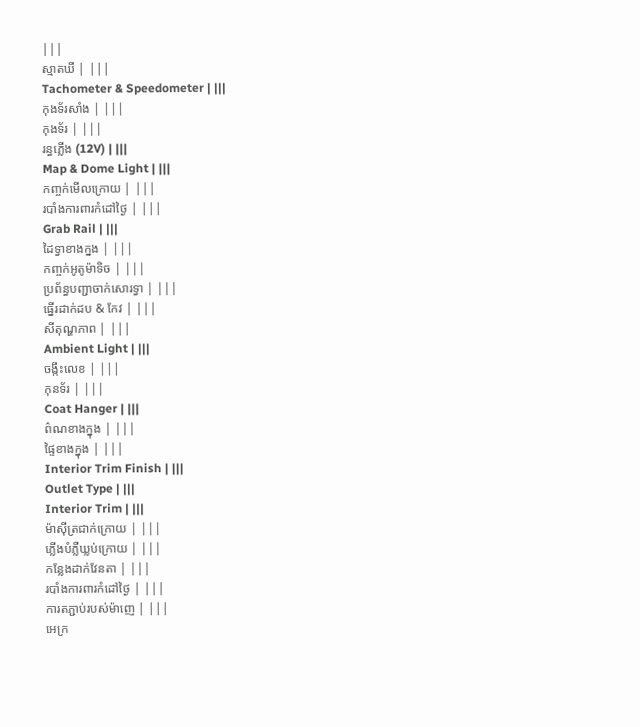|||
ស្មាតឃី | |||
Tachometer & Speedometer | |||
កុងទ័រសាំង | |||
កុងទ័រ | |||
រន្ធភ្លើង (12V) | |||
Map & Dome Light | |||
កញ្ចក់មើលក្រោយ | |||
របាំងការពារកំដៅថ្ងៃ | |||
Grab Rail | |||
ដៃទ្វាខាងក្នង | |||
កញ្ចក់អូតូម៉ាទិច | |||
ប្រព័ន្ធបញ្ជាចាក់សោរទ្វា | |||
ធ្នើរដាក់ដប & កែវ | |||
សីតុណ្ហភាព | |||
Ambient Light | |||
ចង្កឹះលេខ | |||
កុនទ័រ | |||
Coat Hanger | |||
ព៌ណខាងក្នុង | |||
ផ្ទៃខាងក្នុង | |||
Interior Trim Finish | |||
Outlet Type | |||
Interior Trim | |||
ម៉ាស៊ីត្រជាក់ក្រោយ | |||
ភ្លើងបំភ្លឺឃ្លប់ក្រោយ | |||
កន្លែងដាក់វែនតា | |||
របាំងការពារកំដៅថ្ងៃ | |||
ការតភ្ជាប់របស់ម៉ាញេ | |||
អេក្រ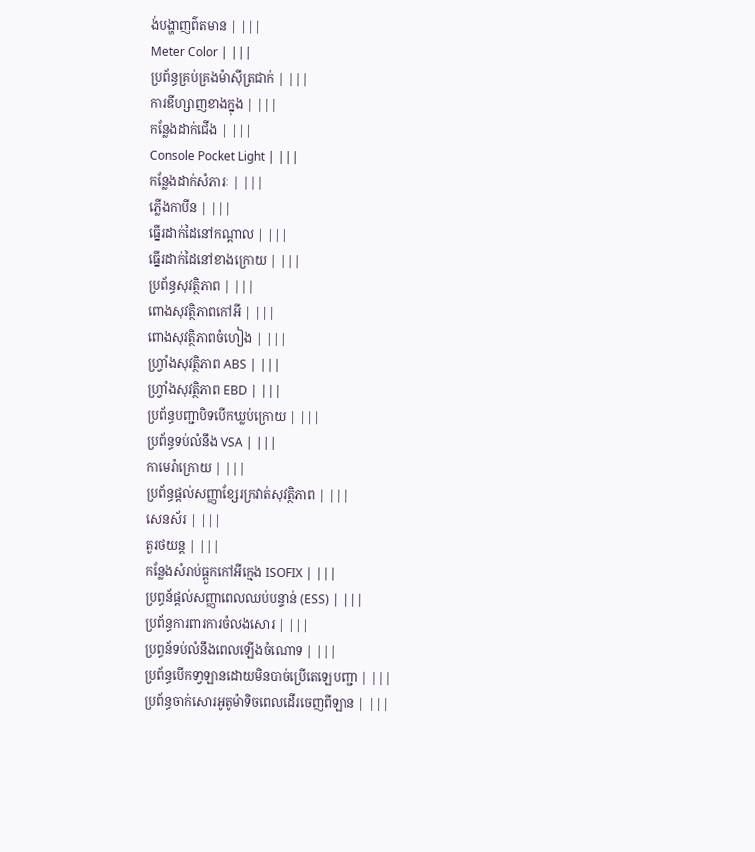ង់បង្ហាញព៌តមាន | |||
Meter Color | |||
ប្រព័ន្ធគ្រប់គ្រងម៉ាស៊ីត្រជាក់ | |||
ការឌីហ្សាញខាងក្នុង | |||
កន្លែងដាក់ជើង | |||
Console Pocket Light | |||
កន្លែងដាក់សំភារៈ | |||
ភ្លើងកាបីន | |||
ធ្នើរដាក់ដៃនៅកណ្តាល | |||
ធ្នើរដាក់ដៃនៅខាងក្រោយ | |||
ប្រព័ន្ធសុវត្ថិភាព | |||
ពោងសុវត្ថិភាពកៅអី | |||
ពោងសុវត្ថិភាពចំហៀង | |||
ហ្រ្វាំងសុវត្ថិភាព ABS | |||
ហ្រ្វាំងសុវត្ថិភាព EBD | |||
ប្រព័ន្ធបញ្ជាបិទបើកឃ្លប់ក្រោយ | |||
ប្រព័ន្ធទប់លំនឹង VSA | |||
កាមេរ៉ាក្រោយ | |||
ប្រព័ន្ធផ្តល់សញ្ញាខ្សែរក្រវាត់សុវត្ថិភាព | |||
សេនស័រ | |||
តួរថយន្ត | |||
កន្លែងសំរាប់ធ្ពួកកៅអីក្មេង ISOFIX | |||
ប្រព្ធន័ផ្តល់សញ្ញាពេលឈប់បន្ទាន់ (ESS) | |||
ប្រព័ន្ធការពារការចំលងសោរ | |||
ប្រព្ធន័ទប់លំនឹងពេលឡើងចំណោទ | |||
ប្រព័ន្ធបើកទា្វឡានដោយមិនបាច់ប្រើតេឡេបញ្ជា | |||
ប្រព័ន្ធចាក់សោរអូតូម៉ាទិចពេលដើរចេញពីឡាន | |||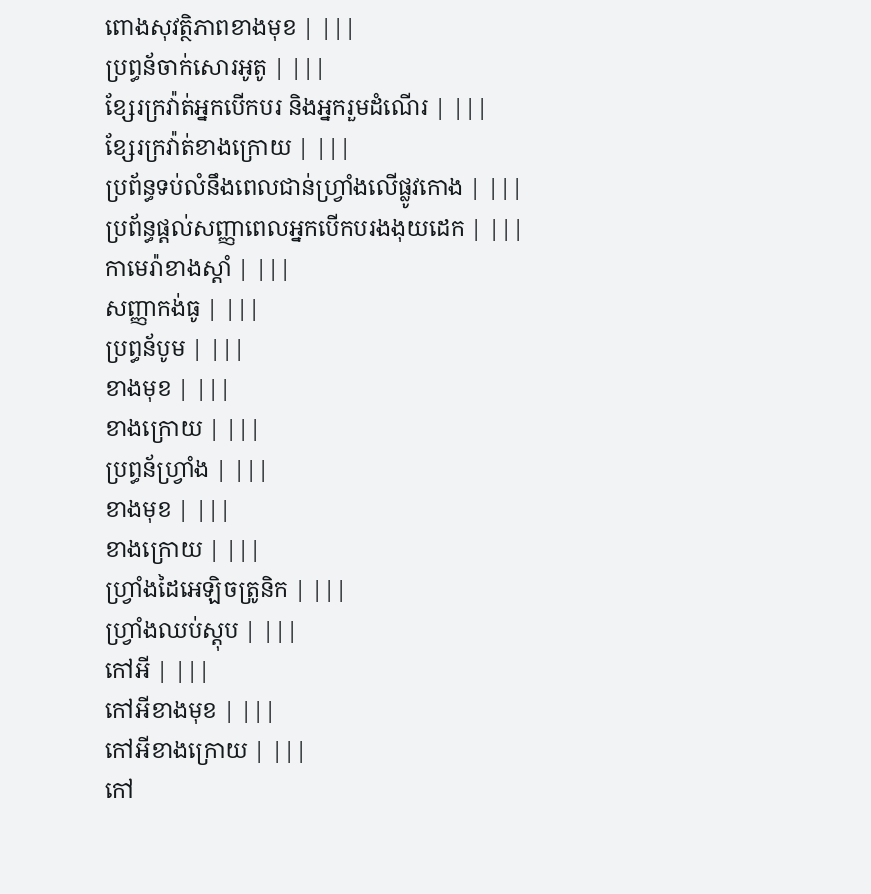ពោងសុវត្ថិភាពខាងមុខ | |||
ប្រព្ធន័ចាក់សោរអូតូ | |||
ខ្សែរក្រវ៉ាត់អ្នកបើកបរ និងអ្នករួមដំណើរ | |||
ខ្សែរក្រវ៉ាត់ខាងក្រោយ | |||
ប្រព័ន្ធទប់លំនឹងពេលជាន់ហ្រ្វាំងលើផ្លូវកោង | |||
ប្រព័ន្ធផ្តល់សញ្ញាពេលអ្នកបើកបរងងុយដេក | |||
កាមេរ៉ាខាងស្តាំ | |||
សញ្ញាកង់ធូ | |||
ប្រព្ធន័បូម | |||
ខាងមុខ | |||
ខាងក្រោយ | |||
ប្រព្ធន័ហ្រ្វាំង | |||
ខាងមុខ | |||
ខាងក្រោយ | |||
ហ្រ្វាំងដៃអេឡិចត្រូនិក | |||
ហ្រ្វាំងឈប់ស្តុប | |||
កៅអី | |||
កៅអីខាងមុខ | |||
កៅអីខាងក្រោយ | |||
កៅ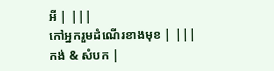អី | |||
កៅអ្នករួមដំណើរខាងមុខ | |||
កង់ & សំបក |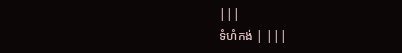|||
ទំហំកង់ | |||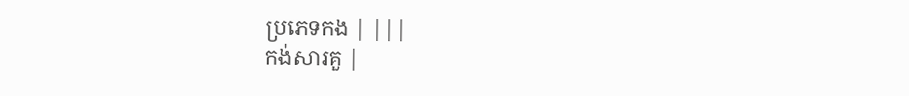ប្រភេទកង | |||
កង់សារគួ |